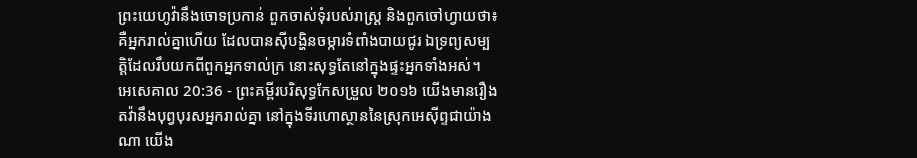ព្រះយេហូវ៉ានឹងចោទប្រកាន់ ពួកចាស់ទុំរបស់រាស្ត្រ និងពួកចៅហ្វាយថា៖ គឺអ្នករាល់គ្នាហើយ ដែលបានស៊ីបង្ហិនចម្ការទំពាំងបាយជូរ ឯទ្រព្យសម្បត្តិដែលរឹបយកពីពួកអ្នកទាល់ក្រ នោះសុទ្ធតែនៅក្នុងផ្ទះអ្នកទាំងអស់។
អេសេគាល 20:36 - ព្រះគម្ពីរបរិសុទ្ធកែសម្រួល ២០១៦ យើងមានរឿងតវ៉ានឹងបុព្វបុរសអ្នករាល់គ្នា នៅក្នុងទីរហោស្ថាននៃស្រុកអេស៊ីព្ទជាយ៉ាងណា យើង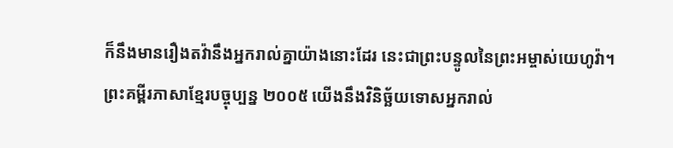ក៏នឹងមានរឿងតវ៉ានឹងអ្នករាល់គ្នាយ៉ាងនោះដែរ នេះជាព្រះបន្ទូលនៃព្រះអម្ចាស់យេហូវ៉ា។ ព្រះគម្ពីរភាសាខ្មែរបច្ចុប្បន្ន ២០០៥ យើងនឹងវិនិច្ឆ័យទោសអ្នករាល់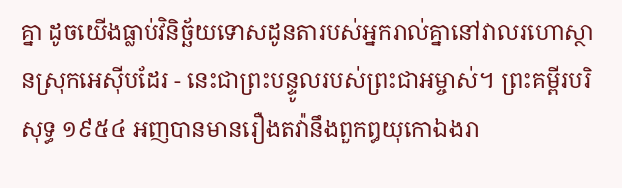គ្នា ដូចយើងធ្លាប់វិនិច្ឆ័យទោសដូនតារបស់អ្នករាល់គ្នានៅវាលរហោស្ថានស្រុកអេស៊ីបដែរ - នេះជាព្រះបន្ទូលរបស់ព្រះជាអម្ចាស់។ ព្រះគម្ពីរបរិសុទ្ធ ១៩៥៤ អញបានមានរឿងតវ៉ានឹងពួកឰយុកោឯងរា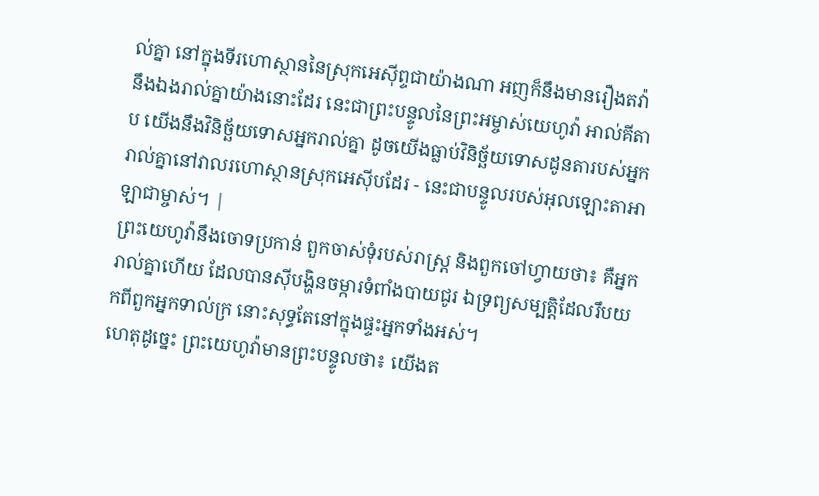ល់គ្នា នៅក្នុងទីរហោស្ថាននៃស្រុកអេស៊ីព្ទជាយ៉ាងណា អញក៏នឹងមានរឿងតវ៉ានឹងឯងរាល់គ្នាយ៉ាងនោះដែរ នេះជាព្រះបន្ទូលនៃព្រះអម្ចាស់យេហូវ៉ា អាល់គីតាប យើងនឹងវិនិច្ឆ័យទោសអ្នករាល់គ្នា ដូចយើងធ្លាប់វិនិច្ឆ័យទោសដូនតារបស់អ្នករាល់គ្នានៅវាលរហោស្ថានស្រុកអេស៊ីបដែរ - នេះជាបន្ទូលរបស់អុលឡោះតាអាឡាជាម្ចាស់។ |
ព្រះយេហូវ៉ានឹងចោទប្រកាន់ ពួកចាស់ទុំរបស់រាស្ត្រ និងពួកចៅហ្វាយថា៖ គឺអ្នករាល់គ្នាហើយ ដែលបានស៊ីបង្ហិនចម្ការទំពាំងបាយជូរ ឯទ្រព្យសម្បត្តិដែលរឹបយកពីពួកអ្នកទាល់ក្រ នោះសុទ្ធតែនៅក្នុងផ្ទះអ្នកទាំងអស់។
ហេតុដូច្នេះ ព្រះយេហូវ៉ាមានព្រះបន្ទូលថា៖ យើងត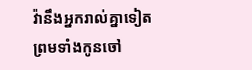វ៉ានឹងអ្នករាល់គ្នាទៀត ព្រមទាំងកូនចៅ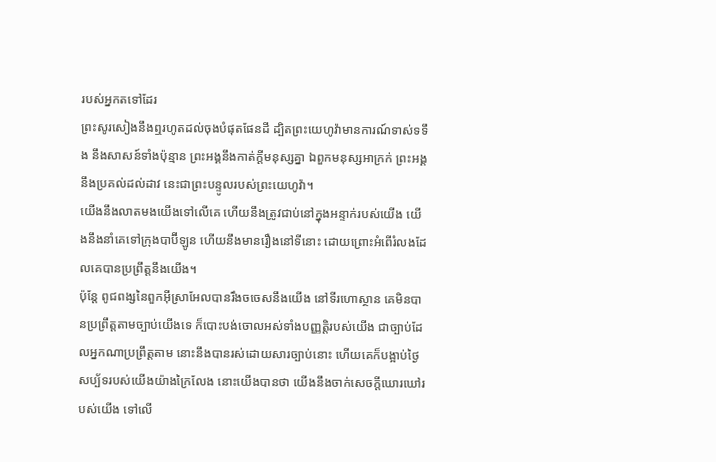របស់អ្នកតទៅដែរ
ព្រះសូរសៀងនឹងឮរហូតដល់ចុងបំផុតផែនដី ដ្បិតព្រះយេហូវ៉ាមានការណ៍ទាស់ទទឹង នឹងសាសន៍ទាំងប៉ុន្មាន ព្រះអង្គនឹងកាត់ក្ដីមនុស្សគ្នា ឯពួកមនុស្សអាក្រក់ ព្រះអង្គនឹងប្រគល់ដល់ដាវ នេះជាព្រះបន្ទូលរបស់ព្រះយេហូវ៉ា។
យើងនឹងលាតមងយើងទៅលើគេ ហើយនឹងត្រូវជាប់នៅក្នុងអន្ទាក់របស់យើង យើងនឹងនាំគេទៅក្រុងបាប៊ីឡូន ហើយនឹងមានរឿងនៅទីនោះ ដោយព្រោះអំពើរំលងដែលគេបានប្រព្រឹត្តនឹងយើង។
ប៉ុន្តែ ពូជពង្សនៃពួកអ៊ីស្រាអែលបានរឹងចចេសនឹងយើង នៅទីរហោស្ថាន គេមិនបានប្រព្រឹត្តតាមច្បាប់យើងទេ ក៏បោះបង់ចោលអស់ទាំងបញ្ញត្តិរបស់យើង ជាច្បាប់ដែលអ្នកណាប្រព្រឹត្តតាម នោះនឹងបានរស់ដោយសារច្បាប់នោះ ហើយគេក៏បង្អាប់ថ្ងៃសប្ប័ទរបស់យើងយ៉ាងក្រៃលែង នោះយើងបានថា យើងនឹងចាក់សេចក្ដីឃោរឃៅរបស់យើង ទៅលើ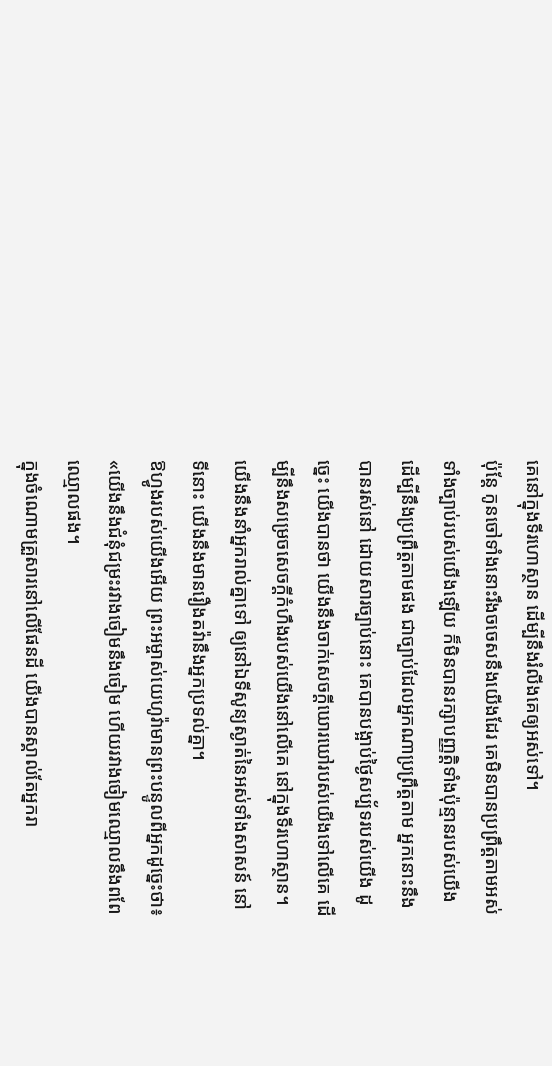គេនៅក្នុងទីរហោស្ថាន ដើម្បីនឹងរំលីងគេឲ្យអស់ទៅ។
ប៉ុន្តែ កូនចៅទាំងនោះរឹងចចេសនឹងយើងដែរ គេមិនបានប្រព្រឹត្តតាមអស់ទាំងច្បាប់របស់យើងឡើយ ក៏មិនបានរក្សាបញ្ញត្តិទាំងប៉ុន្មានរបស់យើង ដើម្បីនឹងប្រព្រឹត្តតាមផង ជាច្បាប់ដែលអ្នកណាប្រព្រឹត្តតាម អ្នកនោះនឹងបានរស់នៅ ដោយសារច្បាប់នោះ គេបានបង្អាប់ថ្ងៃសប្ប័ទរបស់យើង ដូច្នេះ យើងបានថា យើងនឹងចាក់សេចក្ដីឃោរឃៅរបស់យើងទៅលើគេ ដើម្បីនឹងសម្រេចសេចក្ដីកំហឹងរបស់យើងនៅលើគេ នៅក្នុងទីរហោស្ថាន។
យើងនឹងនាំអ្នករាល់គ្នាទៅ ឲ្យនៅឯទីសូន្យស្ងាត់នៃអស់ទាំងសាសន៍ នៅទីនោះ យើងនឹងមានរឿងតវ៉ានឹងអ្នកប្រទល់គ្នា។
ឱហ្វូងរបស់យើងអើយ ព្រះអម្ចាស់យេហូវ៉ាមានព្រះបន្ទូលពីអ្នកដូច្នេះថា៖ «យើងនឹងជំនុំជម្រះរវាងចៀមនឹងចៀម ហើយរវាងចៀមឈ្មោលនឹងពពែឈ្មោលផង។
ក្នុងចំណោមគ្រួសារនៅលើផែនដី យើងបានស្គាល់តែអ្នករា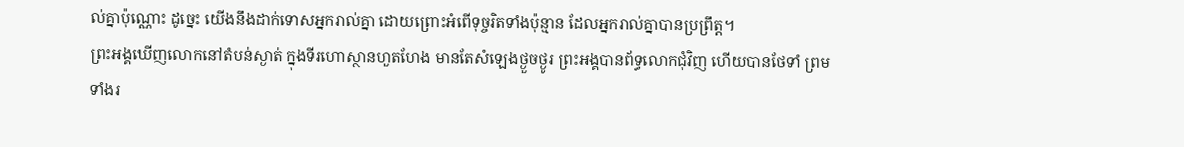ល់គ្នាប៉ុណ្ណោះ ដូច្នេះ យើងនឹងដាក់ទោសអ្នករាល់គ្នា ដោយព្រោះអំពើទុច្ចរិតទាំងប៉ុន្មាន ដែលអ្នករាល់គ្នាបានប្រព្រឹត្ត។
ព្រះអង្គឃើញលោកនៅតំបន់ស្ងាត់ ក្នុងទីរហោស្ថានហួតហែង មានតែសំឡេងថ្ងួចថ្ងូរ ព្រះអង្គបានព័ទ្ធលោកជុំវិញ ហើយបានថែទាំ ព្រមទាំងរ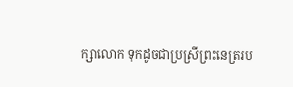ក្សាលោក ទុកដូចជាប្រស្រីព្រះនេត្ររប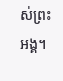ស់ព្រះអង្គ។